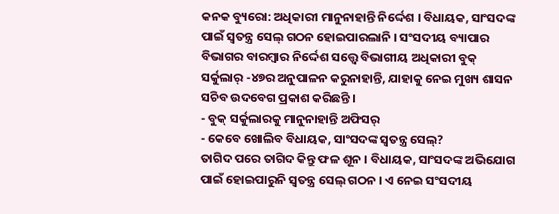କନକ ବ୍ୟୁରୋ: ଅଧିକାରୀ ମାନୁନାହାନ୍ତି ନିର୍ଦ୍ଦେଶ । ବିଧାୟକ, ସାଂସଦଙ୍କ ପାଇଁ ସ୍ବତନ୍ତ୍ର ସେଲ୍ ଗଠନ ହୋଇପାରଲାନି । ସଂସଦୀୟ ବ୍ୟାପାର ବିଭାଗର ବାରମ୍ବାର ନିର୍ଦ୍ଦେଶ ସତ୍ତ୍ବେ ବିଭାଗୀୟ ଅଧିକାରୀ ବୁକ୍ ସର୍କୁଲାର୍ -୪୭ର ଅନୁପାଳନ କରୁନାହାନ୍ତି, ଯାହାକୁ ନେଇ ମୁଖ୍ୟ ଶାସନ ସଚିବ ଉଦବେଗ ପ୍ରକାଶ କରିଛନ୍ତି ।
- ବୁକ୍ ସର୍କୁଲାରକୁ ମାନୁନାହାନ୍ତି ଅଫିସର୍
- କେବେ ଖୋଲିବ ବିଧାୟକ, ସାଂସଦଙ୍କ ସ୍ବତନ୍ତ୍ର ସେଲ୍?
ତାଗିଦ ପରେ ତାଗିଦ କିନ୍ତୁ ଫଳ ଶୂନ । ବିଧାୟକ, ସାଂସଦଙ୍କ ଅଭିଯୋଗ ପାଇଁ ହୋଇପାରୁନି ସ୍ୱତନ୍ତ୍ର ସେଲ୍ ଗଠନ । ଏ ନେଇ ସଂସଦୀୟ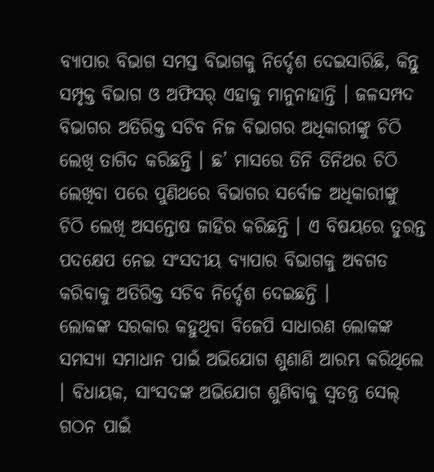ବ୍ୟାପାର ବିଭାଗ ସମସ୍ତ ବିଭାଗକୁ ନିର୍ଦ୍ଦେଶ ଦେଇସାରିଛି, କିନ୍ତୁ ସମ୍ପୃକ୍ତ ବିଭାଗ ଓ ଅଫିସର୍ ଏହାକୁ ମାନୁନାହାନ୍ତି । ଜଳସମ୍ପଦ ବିଭାଗର ଅତିରିକ୍ତ ସଚିବ ନିଜ ବିଭାଗର ଅଧିକାରୀଙ୍କୁ ଚିଠି ଲେଖି ତାଗିଦ କରିଛନ୍ତି । ଛ’ ମାସରେ ତିନି ତିନିଥର ଚିଠି ଲେଖିବା ପରେ ପୁଣିଥରେ ବିଭାଗର ସର୍ବୋଚ୍ଚ ଅଧିକାରୀଙ୍କୁ ଚିଠି ଲେଖି ଅସନ୍ତୋଷ ଜାହିର କରିଛନ୍ତି । ଏ ବିଷୟରେ ତୁରନ୍ତ ପଦକ୍ଷେପ ନେଇ ସଂସଦୀୟ ବ୍ୟାପାର ବିଭାଗକୁ ଅବଗତ କରିବାକୁ ଅତିରିକ୍ତ ସଚିବ ନିର୍ଦ୍ଦେଶ ଦେଇଛନ୍ତି ।
ଲୋକଙ୍କ ସରକାର କହୁଥିବା ବିଜେପି ସାଧାରଣ ଲୋକଙ୍କ ସମସ୍ୟା ସମାଧାନ ପାଇଁ ଅଭିଯୋଗ ଶୁଣାଣି ଆରମ୍ଭ କରିଥିଲେ । ବିଧାୟକ, ସାଂସଦଙ୍କ ଅଭିଯୋଗ ଶୁଣିବାକୁ ସ୍ୱତନ୍ତ୍ର ସେଲ୍ ଗଠନ ପାଇଁ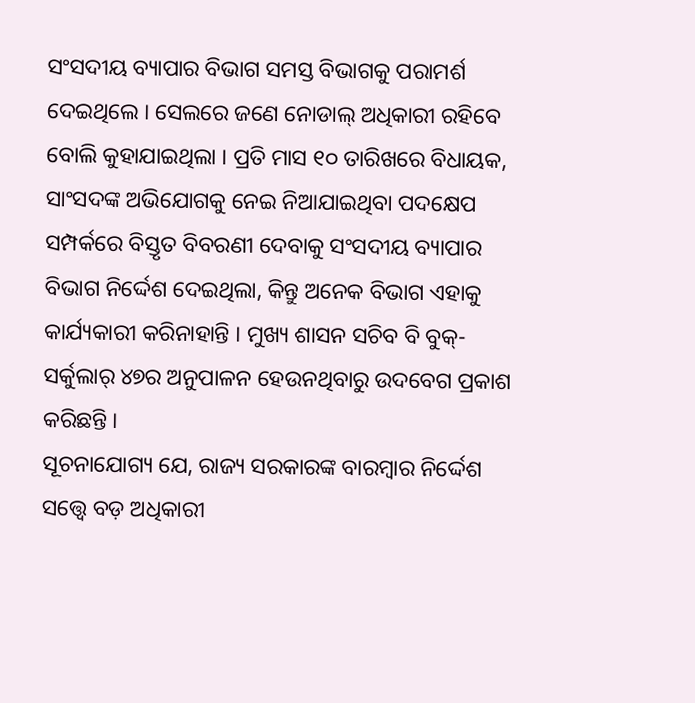ସଂସଦୀୟ ବ୍ୟାପାର ବିଭାଗ ସମସ୍ତ ବିଭାଗକୁ ପରାମର୍ଶ ଦେଇଥିଲେ । ସେଲରେ ଜଣେ ନୋଡାଲ୍ ଅଧିକାରୀ ରହିବେ ବୋଲି କୁହାଯାଇଥିଲା । ପ୍ରତି ମାସ ୧୦ ତାରିଖରେ ବିଧାୟକ, ସାଂସଦଙ୍କ ଅଭିଯୋଗକୁ ନେଇ ନିଆଯାଇଥିବା ପଦକ୍ଷେପ ସମ୍ପର୍କରେ ବିସ୍ତୃତ ବିବରଣୀ ଦେବାକୁ ସଂସଦୀୟ ବ୍ୟାପାର ବିଭାଗ ନିର୍ଦ୍ଦେଶ ଦେଇଥିଲା, କିନ୍ତୁ ଅନେକ ବିଭାଗ ଏହାକୁ କାର୍ଯ୍ୟକାରୀ କରିନାହାନ୍ତି । ମୁଖ୍ୟ ଶାସନ ସଚିବ ବି ବୁକ୍-ସର୍କୁଲାର୍ ୪୭ର ଅନୁପାଳନ ହେଉନଥିବାରୁ ଉଦବେଗ ପ୍ରକାଶ କରିଛନ୍ତି ।
ସୂଚନାଯୋଗ୍ୟ ଯେ, ରାଜ୍ୟ ସରକାରଙ୍କ ବାରମ୍ବାର ନିର୍ଦ୍ଦେଶ ସତ୍ତ୍ୱେ ବଡ଼ ଅଧିକାରୀ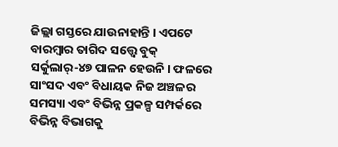ଜିଲ୍ଲା ଗସ୍ତରେ ଯାଉନାହାନ୍ତି । ଏପଟେ ବାରମ୍ବାର ତାଗିଦ ସତ୍ତ୍ୱେ ବୁକ୍ ସର୍କୁଲାର୍-୪୭ ପାଳନ ହେଉନି । ଫଳରେ ସାଂସଦ ଏବଂ ବିଧାୟକ ନିଜ ଅଞ୍ଚଳର ସମସ୍ୟା ଏବଂ ବିଭିନ୍ନ ପ୍ରକଳ୍ପ ସମ୍ପର୍କରେ ବିଭିନ୍ନ ବିଭାଗକୁ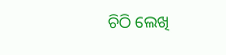ଚିଠି ଲେଖି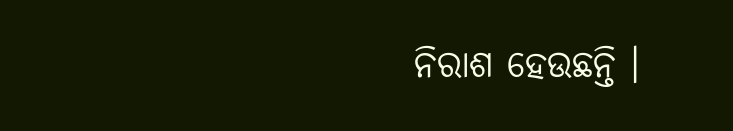ନିରାଶ ହେଉଛନ୍ତି ।